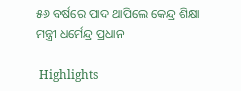୫୬ ବର୍ଷରେ ପାଦ ଥାପିଲେ କେନ୍ଦ୍ର ଶିକ୍ଷା ମନ୍ତ୍ରୀ ଧର୍ମେନ୍ଦ୍ର ପ୍ରଧାନ

 Highlights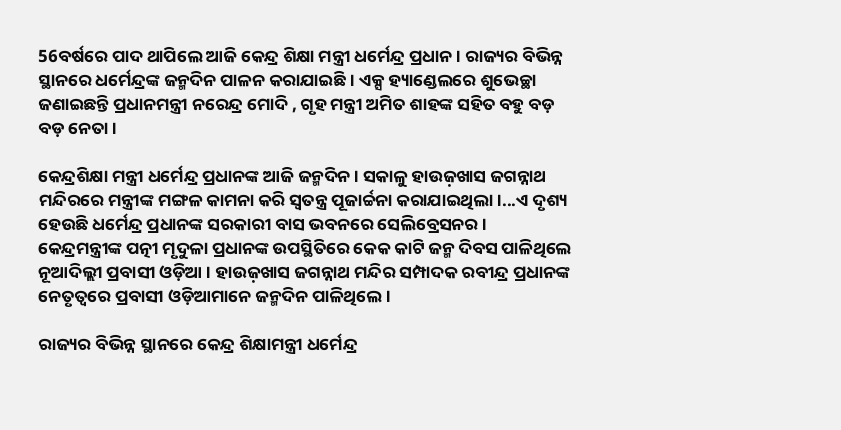56ବର୍ଷରେ ପାଦ ଥାପିଲେ ଆଜି କେନ୍ଦ୍ର ଶିକ୍ଷା ମନ୍ତ୍ରୀ ଧର୍ମେନ୍ଦ୍ର ପ୍ରଧାନ। ରାଜ୍ୟର ବିଭିନ୍ନ ସ୍ଥାନରେ ଧର୍ମେନ୍ଦ୍ରଙ୍କ ଜନ୍ମଦିନ ପାଳନ କରାଯାଇଛି । ଏକ୍ସ ହ୍ୟାଣ୍ଡେଲରେ ଶୁଭେଚ୍ଛା ଜଣାଇଛନ୍ତି ପ୍ରଧାନମନ୍ତ୍ରୀ ନରେନ୍ଦ୍ର ମୋଦି , ଗୃହ ମନ୍ତ୍ରୀ ଅମିତ ଶାହଙ୍କ ସହିତ ବହୁ ବଡ଼ ବଡ଼ ନେତା ।

କେନ୍ଦ୍ରଶିକ୍ଷା ମନ୍ତ୍ରୀ ଧର୍ମେନ୍ଦ୍ର ପ୍ରଧାନଙ୍କ ଆଜି ଜନ୍ମଦିନ । ସକାଳୁ ହାଉଜ଼ଖାସ ଜଗନ୍ନାଥ ମନ୍ଦିରରେ ମନ୍ତ୍ରୀଙ୍କ ମଙ୍ଗଳ କାମନା କରି ସ୍ୱତନ୍ତ୍ର ପୂଜାର୍ଚ୍ଚନା କରାଯାଇଥିଲା।...ଏ ଦୃଶ୍ୟ ହେଉଛି ଧର୍ମେନ୍ଦ୍ର ପ୍ରଧାନଙ୍କ ସରକାରୀ ବାସ ଭବନରେ ସେଲିବ୍ରେସନର । କେନ୍ଦ୍ରମନ୍ତ୍ରୀଙ୍କ ପତ୍ନୀ ମୃଦୁଳା ପ୍ରଧାନଙ୍କ ଉପସ୍ଥିତିରେ କେକ କାଟି ଜନ୍ମ ଦିବସ ପାଳିଥିଲେ ନୂଆଦିଲ୍ଲୀ ପ୍ରବାସୀ ଓଡ଼ିଆ । ହାଉଜ଼ଖାସ ଜଗନ୍ନାଥ ମନ୍ଦିର ସମ୍ପାଦକ ରବୀନ୍ଦ୍ର ପ୍ରଧାନଙ୍କ ନେତୃତ୍ୱରେ ପ୍ରବାସୀ ଓଡ଼ିଆମାନେ ଜନ୍ମଦିନ ପାଳିଥିଲେ ।

ରାଜ୍ୟର ବିଭିନ୍ନ ସ୍ଥାନରେ କେନ୍ଦ୍ର ଶିକ୍ଷାମନ୍ତ୍ରୀ ଧର୍ମେନ୍ଦ୍ର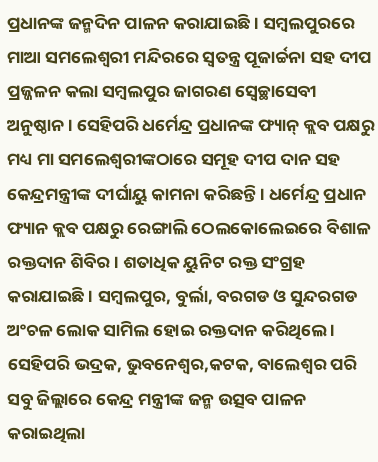ପ୍ରଧାନଙ୍କ ଜନ୍ମଦିନ ପାଳନ କରାଯାଇଛି । ସମ୍ବଲପୁରରେ ମାଆ ସମଲେଶ୍ଵରୀ ମନ୍ଦିରରେ ସ୍ବତନ୍ତ୍ର ପୂଜାର୍ଚ୍ଚନା ସହ ଦୀପ ପ୍ରଜ୍ଜଳନ କଲା ସମ୍ବଲପୁର ଜାଗରଣ ସ୍ଵେଚ୍ଛାସେବୀ ଅନୁଷ୍ଠାନ । ସେହିପରି ଧର୍ମେନ୍ଦ୍ର ପ୍ରଧାନଙ୍କ ଫ୍ୟାନ୍ କ୍ଲବ ପକ୍ଷରୁ ମଧ୍ୟ ମା ସମଲେଶ୍ଵରୀଙ୍କଠାରେ ସମୂହ ଦୀପ ଦାନ ସହ କେନ୍ଦ୍ରମନ୍ତ୍ରୀଙ୍କ ଦୀର୍ଘାୟୁ କାମନା କରିଛନ୍ତି । ଧର୍ମେନ୍ଦ୍ର ପ୍ରଧାନ ଫ୍ୟାନ କ୍ଲବ ପକ୍ଷରୁ ରେଙ୍ଗାଲି ଠେଲକୋଲେଇରେ ବିଶାଳ ରକ୍ତଦାନ ଶିବିର । ଶତାଧିକ ୟୁନିଟ ରକ୍ତ ସଂଗ୍ରହ କରାଯାଇଛି । ସମ୍ବଲପୁର, ବୁର୍ଲା, ବରଗଡ ଓ ସୁନ୍ଦରଗଡ ଅଂଚଳ ଲୋକ ସାମିଲ ହୋଇ ରକ୍ତଦାନ କରିଥିଲେ ।
ସେହିପରି ଭଦ୍ରକ, ଭୁବନେଶ୍ବର,କଟକ, ବାଲେଶ୍ବର ପରି ସବୁ ଜିଲ୍ଲାରେ କେନ୍ଦ୍ର ମନ୍ତ୍ରୀଙ୍କ ଜନ୍ମ ଉତ୍ସବ ପାଳନ କରାଇଥିଲା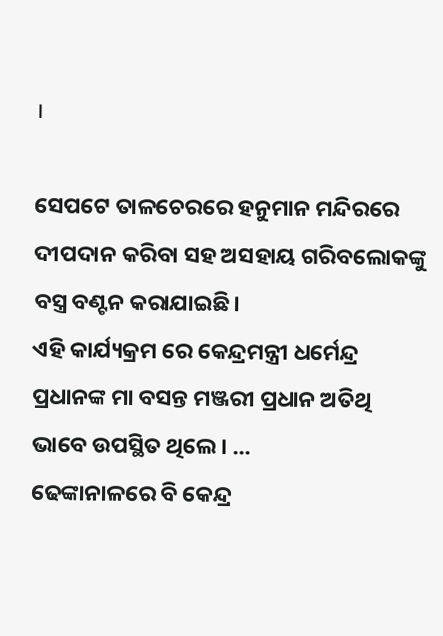।

ସେପଟେ ତାଳଚେରରେ ହନୁମାନ ମନ୍ଦିରରେ ଦୀପଦାନ କରିବା ସହ ଅସହାୟ ଗରିବଲୋକଙ୍କୁ ବସ୍ତ୍ର ବଣ୍ଟନ କରାଯାଇଛି।
ଏହି କାର୍ଯ୍ୟକ୍ରମ ରେ କେନ୍ଦ୍ରମନ୍ତ୍ରୀ ଧର୍ମେନ୍ଦ୍ର ପ୍ରଧାନଙ୍କ ମା ବସନ୍ତ ମଞ୍ଜରୀ ପ୍ରଧାନ ଅତିଥି ଭାବେ ଉପସ୍ଥିତ ଥିଲେ । ...
ଢେଙ୍କାନାଳରେ ବି କେନ୍ଦ୍ର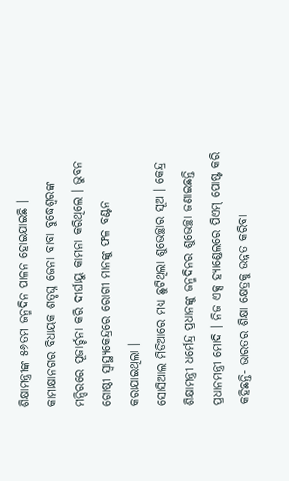ଶିକ୍ଷାମନ୍ତ୍ରୀଙ୍କ ୫୬ତମ ଜନ୍ମଦିନ ପାଳନ ହୋଇଯାଇଛି । କାମାକ୍ଷାନଗର ବିଧାୟକ ଶତୃଘ୍ନ ଜେନା ବାବା ବୁଦ୍ଧେଶ୍ବରଙ୍କ ମନ୍ଦିରରେ ପୂଜାର୍ଚ୍ଚନା କରି ଦୀର୍ଘାୟୁ କାମନା କରିଥିଲେ । ଭୁବନ ଗୋଷ୍ଠୀ ସ୍ବାସ୍ଥ୍ୟକେନ୍ଦ୍ରରେ ରୋଗୀ ମାନଙ୍କୁ ଫଳ ବଣ୍ଟନ କରାଯାଇଥିଲା ।
ସୋସିଆଲ ମିଡିଆରେ ମଧ୍ୟ ଛୁଟିଥିଲା ଶୁଭେଚ୍ଛାର ସୂଅ । କେନ୍ଦ୍ର ଶିକ୍ଷାମନ୍ତ୍ରୀ ଧର୍ମେନ୍ଦ୍ର ପ୍ରଧାନଙ୍କୁ ଜନ୍ମଦିନର ଶୁଭେଚ୍ଛା ଜଣାଇଛନ୍ତି ପ୍ରଧାନମନ୍ତ୍ରୀ ମୋଦି । ନିଜ ଏକ୍ସ ହ୍ୟାଣ୍ଡେଲରେ ପିଏମ୍ ପୋଷ୍ଟ କରି କହିଛନ୍ତି- ଭାରତର ଶିକ୍ଷା କ୍ଷେତ୍ରକୁ ଉନ୍ନତ କରିବା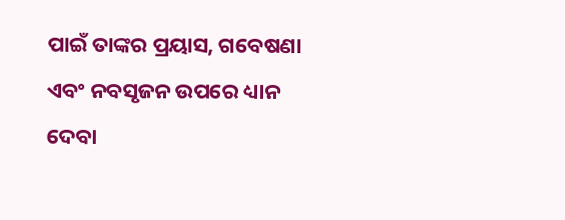ପାଇଁ ତାଙ୍କର ପ୍ରୟାସ, ଗବେଷଣା ଏବଂ ନବସୃଜନ ଉପରେ ଧ୍ୟାନ ଦେବା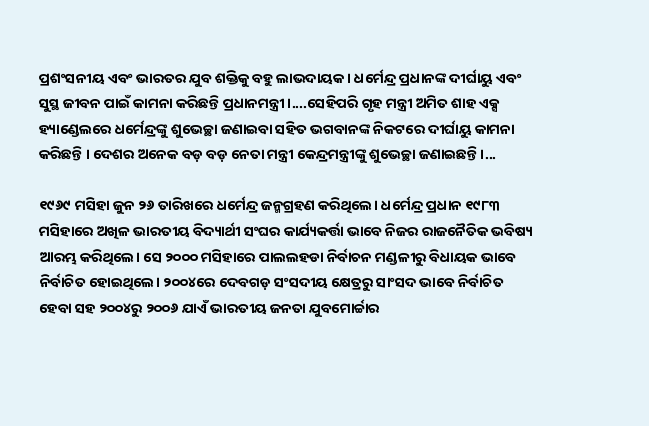ପ୍ରଶଂସନୀୟ ଏବଂ ଭାରତର ଯୁବ ଶକ୍ତିକୁ ବହୁ ଲାଭଦାୟକ । ଧର୍ମେନ୍ଦ୍ର ପ୍ରଧାନଙ୍କ ଦୀର୍ଘାୟୁ ଏବଂ ସୁସ୍ଥ ଜୀବନ ପାଇଁ କାମନା କରିଛନ୍ତି ପ୍ରଧାନମନ୍ତ୍ରୀ।....ସେହିପରି ଗୃହ ମନ୍ତ୍ରୀ ଅମିତ ଶାହ ଏକ୍ସ ହ୍ୟାଣ୍ଡେଲରେ ଧର୍ମେନ୍ଦ୍ରଙ୍କୁ ଶୁଭେଚ୍ଛା ଜଣାଇବା ସହିତ ଭଗବାନଙ୍କ ନିକଟରେ ଦୀର୍ଘାୟୁ କାମନା କରିଛନ୍ତି । ଦେଶର ଅନେକ ବଡ଼ ବଡ଼ ନେତା ମନ୍ତ୍ରୀ କେନ୍ଦ୍ରମନ୍ତ୍ରୀଙ୍କୁ ଶୁଭେଚ୍ଛା ଜଣାଇଛନ୍ତି ।...

୧୯୬୯ ମସିହା ଜୁନ ୨୬ ତାରିଖରେ ଧର୍ମେନ୍ଦ୍ର ଜନ୍ମଗ୍ରହଣ କରିଥିଲେ। ଧର୍ମେନ୍ଦ୍ର ପ୍ରଧାନ ୧୯୮୩ ମସିହାରେ ଅଖିଳ ଭାରତୀୟ ବିଦ୍ୟାର୍ଥୀ ସଂଘର କାର୍ଯ୍ୟକର୍ତ୍ତା ଭାବେ ନିଜର ରାଜନୈତିକ ଭବିଷ୍ୟ ଆରମ୍ଭ କରିଥିଲେ। ସେ ୨୦୦୦ ମସିହାରେ ପାଲଲହଡା ନିର୍ବାଚନ ମଣ୍ଡଳୀରୁ ବିଧାୟକ ଭାବେ ନିର୍ବାଚିତ ହୋଇଥିଲେ। ୨୦୦୪ରେ ଦେବଗଡ଼ ସଂସଦୀୟ କ୍ଷେତ୍ରରୁ ସାଂସଦ ଭାବେ ନିର୍ବାଚିତ ହେବା ସହ ୨୦୦୪ରୁ ୨୦୦୬ ଯାଏଁ ଭାରତୀୟ ଜନତା ଯୁବମୋର୍ଚ୍ଚାର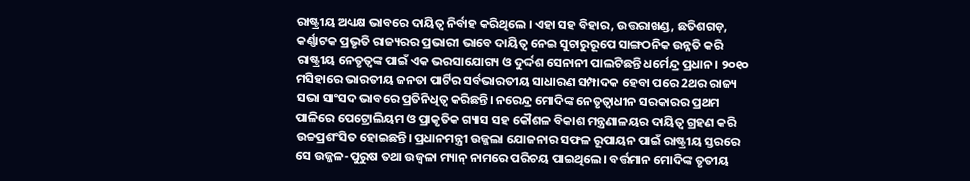ରାଷ୍ଟ୍ରୀୟ ଅଧ୍ୟକ୍ଷ ଭାବରେ ଦାୟିତ୍ଵ ନିର୍ବାହ କରିଥିଲେ । ଏହା ସହ ବିହାର, ଉତ୍ତରାଖଣ୍ଡ, ଛତିଶଗଡ଼, କର୍ଣ୍ଣାଟକ ପ୍ରଭୃତି ରାଜ୍ୟରର ପ୍ରଭାରୀ ଭାବେ ଦାୟିତ୍ଵ ନେଇ ସୁଚାରୁରୂପେ ସାଙ୍ଗଠନିକ ଉନ୍ନତି କରି ରାଷ୍ଟ୍ରୀୟ ନେତୃତ୍ୱଙ୍କ ପାଇଁ ଏକ ଭରସାଯୋଗ୍ୟ ଓ ଦୁର୍ଦ୍ଦଶ ସେନାନୀ ପାଲଟିଛନ୍ତି ଧର୍ମେନ୍ଦ୍ର ପ୍ରଧାନ। ୨୦୧୦ ମସିହାରେ ଭାରତୀୟ ଜନତା ପାର୍ଟିର ସର୍ବଭାରତୀୟ ସାଧାରଣ ସମ୍ପାଦକ ହେବା ପରେ 2ଥର ରାଜ୍ୟ ସଭା ସାଂସଦ ଭାବରେ ପ୍ରତିନିଧିତ୍ବ କରିଛନ୍ତି। ନରେନ୍ଦ୍ର ମୋଦିଙ୍କ ନେତୃତ୍ବାଧୀନ ସରକାରର ପ୍ରଥମ ପାଳିରେ ପେଟ୍ରୋଲିୟମ ଓ ପ୍ରାକୃତିକ ଗ୍ୟାସ ସହ କୌଶଳ ବିକାଶ ମନ୍ତ୍ରଣାଳୟର ଦାୟିତ୍ଵ ଗ୍ରହଣ କରି ଉଚ୍ଚପ୍ରଶଂସିତ ହୋଇଛନ୍ତି। ପ୍ରଧାନମନ୍ତ୍ରୀ ଉଜ୍ଜଲା ଯୋଜନାର ସଫଳ ରୂପାୟନ ପାଇଁ ରାଷ୍ଟ୍ରୀୟ ସ୍ତରରେ ସେ ଉଜ୍ଜଳ-ପୁରୁଷ ତଥା ଉଜ୍ବଳା ମ୍ୟାନ୍ ନାମରେ ପରିଚୟ ପାଇଥିଲେ। ବର୍ତ୍ତମାନ ମୋଦିଙ୍କ ତୃତୀୟ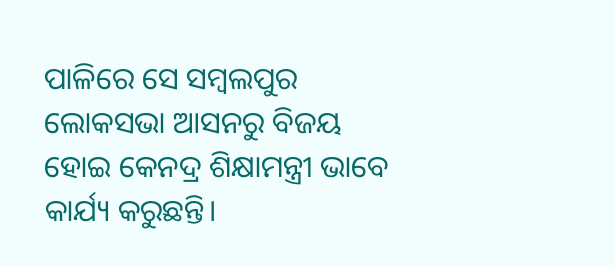ପାଳିରେ ସେ ସମ୍ବଲପୁର ଲୋକସଭା ଆସନରୁ ବିଜୟ ହୋଇ କେନଦ୍ର ଶିକ୍ଷାମନ୍ତ୍ରୀ ଭାବେ କାର୍ଯ୍ୟ କରୁଛନ୍ତି।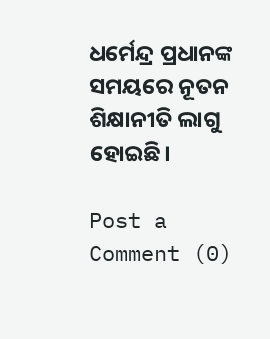ଧର୍ମେନ୍ଦ୍ର ପ୍ରଧାନଙ୍କ ସମୟରେ ନୂତନ ଶିକ୍ଷାନୀତି ଲାଗୁ ହୋଇଛି।

Post a Comment (0)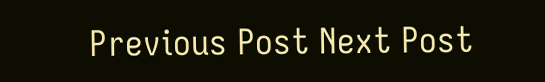Previous Post Next Post